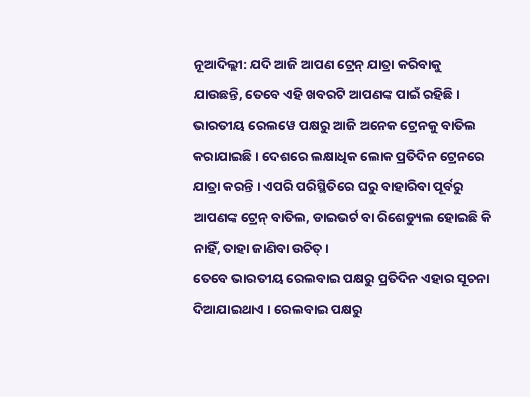ନୂଆଦିଲ୍ଲୀ: ଯଦି ଆଜି ଆପଣ ଟ୍ରେନ୍ ଯାତ୍ରା କରିବାକୁ ଯାଉଛନ୍ତି, ତେବେ ଏହି ଖବରଟି ଆପଣଙ୍କ ପାଇଁ ରହିଛି । ଭାରତୀୟ ରେଲୱେ ପକ୍ଷରୁ ଆଜି ଅନେକ ଟ୍ରେନକୁ ବାତିଲ କରାଯାଇଛି । ଦେଶରେ ଲକ୍ଷାଧିକ ଲୋକ ପ୍ରତିଦିନ ଟ୍ରେନରେ ଯାତ୍ରା କରନ୍ତି । ଏପରି ପରିସ୍ଥିତିରେ ଘରୁ ବାହାରିବା ପୂର୍ବରୁ ଆପଣଙ୍କ ଟ୍ରେନ୍ ବାତିଲ, ଡାଇଭର୍ଟ ବା ରିଶେଡ୍ୟୁଲ ହୋଇଛି କି ନାହିଁ, ତାହା ଜାଣିବା ଉଚିତ୍ ।
ତେବେ ଭାରତୀୟ ରେଲବାଇ ପକ୍ଷରୁ ପ୍ରତିଦିନ ଏହାର ସୂଚନା ଦିଆଯାଇଥାଏ । ରେଲବାଇ ପକ୍ଷରୁ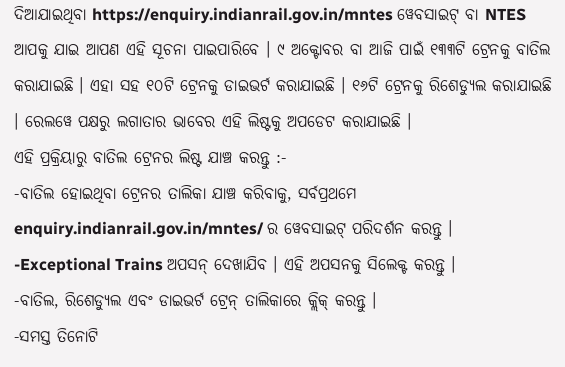ଦିଆଯାଇଥିବା https://enquiry.indianrail.gov.in/mntes ୱେବସାଇଟ୍ ବା NTES ଆପକୁ ଯାଇ ଆପଣ ଏହି ସୂଚନା ପାଇପାରିବେ । ୯ ଅକ୍ଟୋବର ବା ଆଜି ପାଇଁ ୧୩୩ଟି ଟ୍ରେନକୁ ବାତିଲ କରାଯାଇଛି । ଏହା ସହ ୧୦ଟି ଟ୍ରେନକୁ ଡାଇଭର୍ଟ କରାଯାଇଛି । ୧୬ଟି ଟ୍ରେନକୁ ରିଶେଡ୍ୟୁଲ କରାଯାଇଛି । ରେଲୱେ ପକ୍ଷରୁ ଲଗାତାର ଭାବେର ଏହି ଲିଷ୍ଟକୁ ଅପଡେଟ କରାଯାଇଛି ।
ଏହି ପ୍ରକ୍ରିୟାରୁ ବାତିଲ ଟ୍ରେନର ଲିଷ୍ଟ ଯାଞ୍ଚ କରନ୍ତୁ :-
-ବାତିଲ ହୋଇଥିବା ଟ୍ରେନର ତାଲିକା ଯାଞ୍ଚ କରିବାକୁ, ସର୍ବପ୍ରଥମେ enquiry.indianrail.gov.in/mntes/ ର ୱେବସାଇଟ୍ ପରିଦର୍ଶନ କରନ୍ତୁ ।
-Exceptional Trains ଅପସନ୍ ଦେଖାଯିବ । ଏହି ଅପସନକୁ ସିଲେକ୍ଟ କରନ୍ତୁ ।
-ବାତିଲ, ରିଶେଡ୍ୟୁଲ ଏବଂ ଡାଇଭର୍ଟ ଟ୍ରେନ୍ ତାଲିକାରେ କ୍ଲିକ୍ କରନ୍ତୁ ।
-ସମସ୍ତ ତିନୋଟି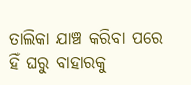ତାଲିକା ଯାଞ୍ଚ କରିବା ପରେ ହିଁ ଘରୁ ବାହାରକୁ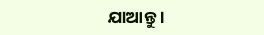ଯାଆନ୍ତୁ ।